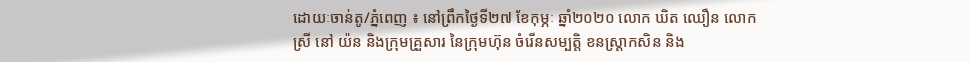ដោយៈចាន់តូ/ភ្នំពេញ ៖ នៅព្រឹកថ្ងៃទី២៧ ខែកុម្ភៈ ឆ្នាំ២០២០ លោក ឃិត ឈឿន លោកស្រី នៅ យ៉ន និងក្រុមគ្រួសារ នៃក្រុមហ៊ុន ចំរើនសម្បត្តិ ខនស្ត្រាកសិន និង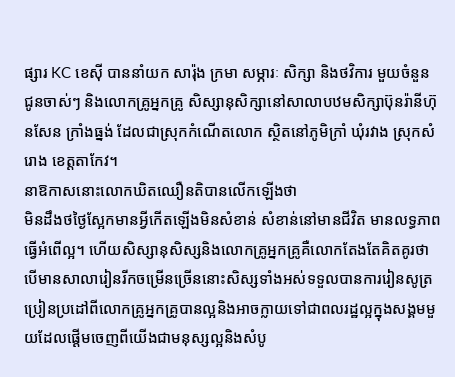ផ្សារ KC ខេស៊ី បាននាំយក សារ៉ុង ក្រមា សម្ភារៈ សិក្សា និងថវិការ មួយចំនួន ជូនចាស់ៗ និងលោកគ្រូអ្នកគ្រូ សិស្សានុសិក្សានៅសាលាបឋមសិក្សាប៊ុនរ៉ានីហ៊ុនសែន ក្រាំងធ្នង់ ដែលជាស្រុកកំណើតលោក ស្ថិតនៅភូមិក្រាំ ឃុំរវាង ស្រុកសំរោង ខេត្តតាកែវ។
នាឱកាសនោះលោកឃិតឈឿនតិបានលើកឡើងថា
មិនដឹងថថ្ងៃស្អែកមានអ្វីកើតឡើងមិនសំខាន់ សំខាន់នៅមានជីវិត មានលទ្ធភាពធ្វើអំពើល្អ។ ហើយសិស្សានុសិស្សនិងលោកគ្រូអ្នកគ្រូគឺលោកតែងតែគិតគូរថាបើមានសាលារៀនរីកចម្រើនច្រើននោះសិស្សទាំងអស់ទទួលបានការរៀនសូត្រប្រៀនប្រដៅពីលោកគ្រូអ្នកគ្រូបានល្អនិងអាចក្លាយទៅជាពលរដ្ឋល្អក្នុងសង្គមមួយដែលផ្ដើមចេញពីយើងជាមនុស្សល្អនិងសំបូ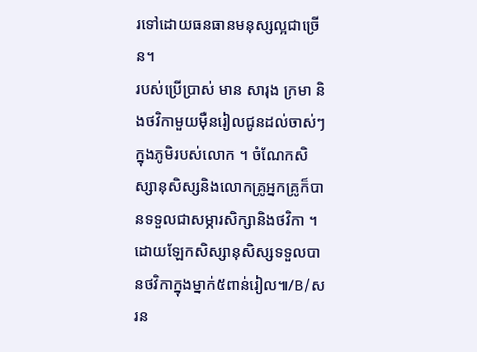រទៅដោយធនធានមនុស្សល្អជាច្រើន។
របស់ប្រើប្រាស់ មាន សារុង ក្រមា និងថវិកាមួយម៉ឺនរៀលជូនដល់ចាស់ៗក្នុងភូមិរបស់លោក ។ ចំណែកសិស្សានុសិស្សនិងលោកគ្រូអ្នកគ្រូក៏បានទទួលជាសម្ភារសិក្សានិងថវិកា ។ដោយឡែកសិស្សានុសិស្សទទួលបានថវិកាក្នុងម្នាក់៥ពាន់រៀល៕/B/សរន